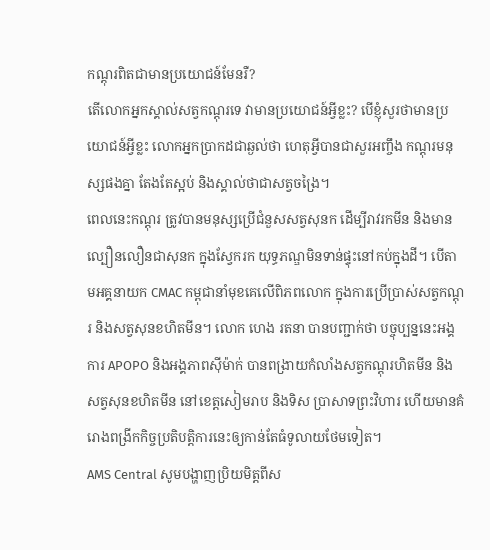កណ្តុរពិតជាមានប្រយោជន៍មែនរឺ?
តើលោកអ្នកស្គាល់សត្វកណ្តុរទេ វាមានប្រយោជន៍អ្វីខ្លះ? បើខ្ញុំសួរថាមានប្រយោជន៍អ្វីខ្លះ លោកអ្នកប្រាកដជាឆ្ងល់ថា ហេតុអ្វីបានជាសួរអញ្ចឹង កណ្តុរមនុស្សផងគ្នា តែងតែស្អប់ និងស្គាល់ថាជាសត្វចង្រៃ។
ពេលនេះកណ្តុរ ត្រូវបានមនុស្សប្រើជំនួសសត្វសុនក ដើម្បីរាវរកមីន និងមានល្បឿនលឿនជាសុនក ក្នុងស្វែករក យុទ្ធភណ្ឌមិនទាន់ផ្ទុះនៅកប់ក្នុងដី។ បើតាមអគ្គនាយក CMAC កម្ពុជានាំមុខគេលើពិភពលោក ក្នុងការប្រើប្រាស់សត្វកណ្តុរ និងសត្វសុនខហិតមីន។ លោក ហេង រតនា បានបញ្ជាក់ថា បច្ចុប្បន្ននេះអង្គការ APOPO និងអង្គភាពស៊ីម៉ាក់ បានពង្រាយកំលាំងសត្វកណ្តុរហិតមីន និងសត្វសុនខហិតមីន នៅខេត្តសៀមរាប និងទិស ប្រាសាទព្រះវិហារ ហើយមានគំរោងពង្រីកកិច្ចប្រតិបតិ្តការនេះឲ្យកាន់តែធំទូលាយថែមទៀត។
AMS Central សូមបង្ហាញប្រិយមិត្តពីស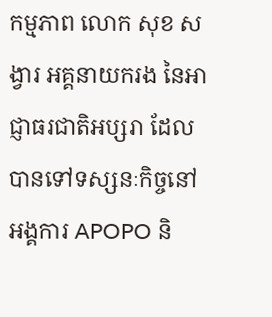កម្មភាព លោក សុខ សង្វារ អគ្គនាយករង នៃអាជ្ញាធរជាតិអប្សរា ដែលបានទៅទស្សនៈកិច្ចនៅអង្គការ APOPO និ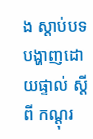ង ស្តាប់បទបង្ហាញដោយផ្ទាល់ ស្តីពី កណ្តុរ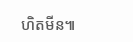ហិតមីន៕